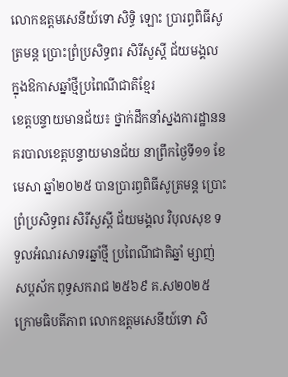លោកឧត្តមសេនីយ៍ទោ សិទ្ធិ ឡោះ ប្រារព្ធពិធីសូត្រមន្ត ប្រោះព្រំប្រសិទ្ធពរ សិរីសួស្តី ជ័យមង្គល ក្នុងឱកាសឆ្នាំថ្មីប្រពៃណីជាតិខ្មែរ
ខេត្តបន្ទាយមានជ័យ៖ ថ្នាក់ដឹកនាំស្នងការដ្ឋាននគរបាលខេត្តបន្ទាយមានជ័យ នាព្រឹកថ្ងៃទី១១ ខែមេសា ឆ្នាំ២០២៥ បានប្រារព្ធពិធីសូត្រមន្ត ប្រោះព្រំប្រសិទ្ធពរ សិរីសួស្តី ជ័យមង្គល វិបុលសុខ ទទួលអំណរសាទរឆ្នាំថ្មី ប្រពៃណីជាតិឆ្នាំ ម្សាញ់ សប្តស័ក ពុទ្ធសករាជ ២៥៦៩ គ.ស២០២៥ ក្រោមធិបតីភាព លោកឧត្តមសេនីយ៍ទោ សិ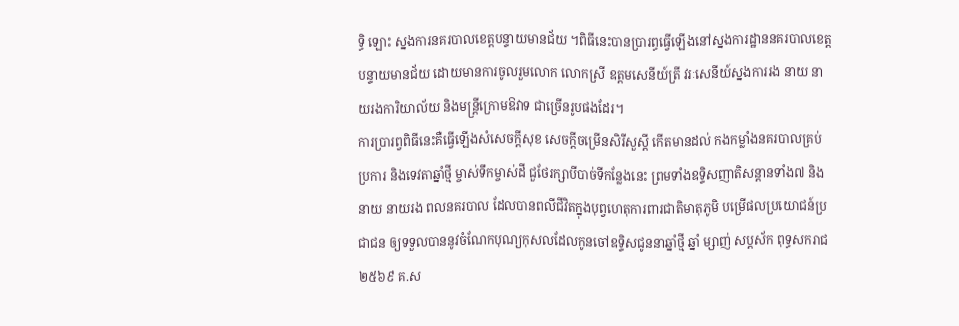ទ្ធិ ឡោះ ស្នងការនគរបាលខេត្តបន្ទាយមានជ័យ ។ពិធីនេះបានប្រារព្ធធ្វើឡើងនៅស្នងការដ្ឋាននគរបាលខេត្តបន្ទាយមានជ័យ ដោយមានការចូលរួមលោក លោកស្រី ឧត្តមសេនីយ៍ត្រី វរៈសេនីយ៍ស្នងការរង នាយ នាយរងការិយាល័យ និងមន្ត្រីក្រោមឱវាទ ជាច្រើនរូបផងដែរ។
ការប្រារព្វពិធីនេះគឺធ្វើឡើងសំសេចក្តីសុខ សេចក្តីចម្រើនសិរីសួស្តី កើតមានដល់ កងកម្លាំងនគរបាលគ្រប់ប្រការ និងទេវតាឆ្នាំថ្មី ម្ចាស់ទឹកម្ចាស់ដី ជួថែរក្សាបីបាច់ទីកន្លែងនេះ ព្រមទាំងឧទ្ទិសញាតិសន្តានទាំង៧ និងនាយ នាយរង ពលនគរបាល ដែលបានពលីជីវិតក្នុងបុព្វហេតុការពារជាតិមាតុភូមិ បម្រើផលប្រយោជន៍ប្រជាជន ឲ្យទទួលបាននូវចំណែកបុណ្យកុសលដែលកូនចៅឧទ្ទិសជូននាឆ្នាំថ្មី ឆ្នាំ ម្សាញ់ សប្តស័ក ពុទ្ធសករាជ ២៥៦៩ គ.ស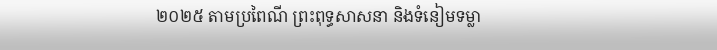២០២៥ តាមប្រពៃណី ព្រះពុទ្ធសាសនា និងទំនៀមទម្លា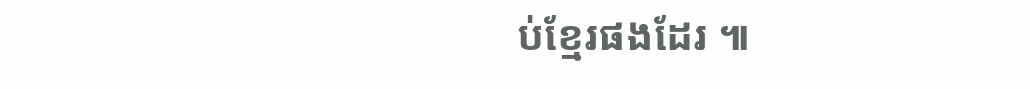ប់ខ្មែរផងដែរ ៕